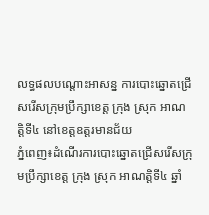លទ្ធផលបណ្តោះអាសន្ន ការបោះឆ្នោតជ្រើសរើសក្រុមប្រឹក្សាខេត្ត ក្រុង ស្រុក អាណត្តិទី៤ នៅខេត្តឧត្តរមានជ័យ
ភ្នំពេញ៖ដំណើរការបោះឆ្នោតជ្រើសរើសក្រុមប្រឹក្សាខេត្ត ក្រុង ស្រុក អាណត្តិទី៤ ឆ្នាំ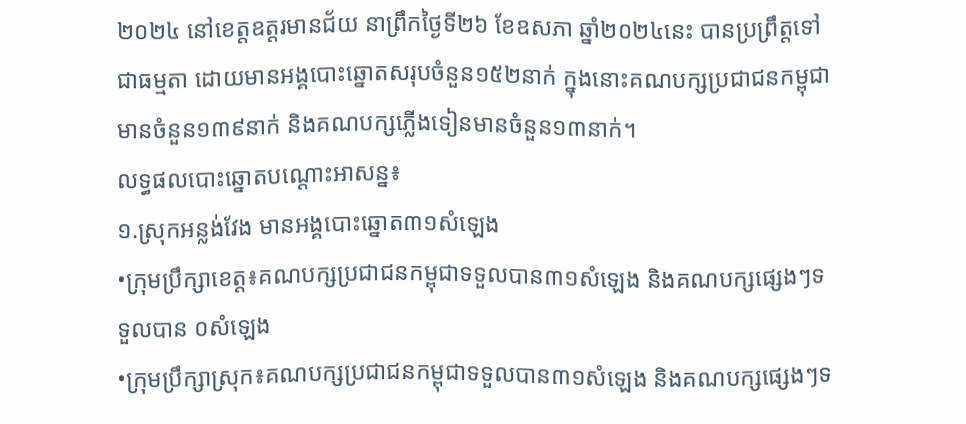២០២៤ នៅខេត្តឧត្តរមានជ័យ នាព្រឹកថ្ងៃទី២៦ ខែឧសភា ឆ្នាំ២០២៤នេះ បានប្រព្រឹត្តទៅជាធម្មតា ដោយមានអង្គបោះឆ្នោតសរុបចំនួន១៥២នាក់ ក្នុងនោះគណបក្សប្រជាជនកម្ពុជាមានចំនួន១៣៩នាក់ និងគណបក្សភ្លើងទៀនមានចំនួន១៣នាក់។
លទ្ធផលបោះឆ្នោតបណ្តោះអាសន្ន៖
១.ស្រុកអន្លង់វែង មានអង្គបោះឆ្នោត៣១សំឡេង
•ក្រុមប្រឹក្សាខេត្ត៖គណបក្សប្រជាជនកម្ពុជាទទួលបាន៣១សំឡេង និងគណបក្សផ្សេងៗទទួលបាន ០សំឡេង
•ក្រុមប្រឹក្សាស្រុក៖គណបក្សប្រជាជនកម្ពុជាទទួលបាន៣១សំឡេង និងគណបក្សផ្សេងៗទ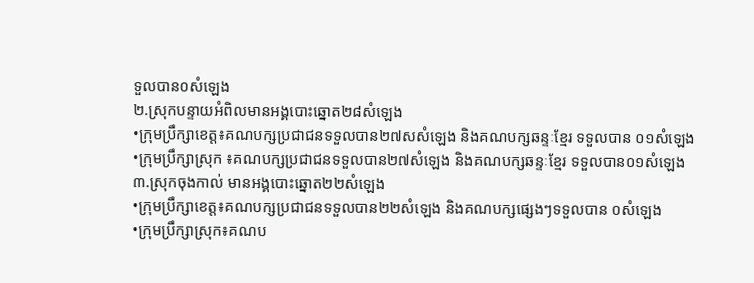ទួលបាន០សំឡេង
២.ស្រុកបន្ទាយអំពិលមានអង្គបោះឆ្នោត២៨សំឡេង
•ក្រុមប្រឹក្សាខេត្ត៖គណបក្សប្រជាជនទទួលបាន២៧សសំឡេង និងគណបក្សឆន្ទៈខ្មែរ ទទួលបាន ០១សំឡេង
•ក្រុមប្រឹក្សាស្រុក ៖គណបក្សប្រជាជនទទួលបាន២៧សំឡេង និងគណបក្សឆន្ទៈខ្មែរ ទទួលបាន០១សំឡេង
៣.ស្រុកចុងកាល់ មានអង្គបោះឆ្នោត២២សំឡេង
•ក្រុមប្រឹក្សាខេត្ត៖គណបក្សប្រជាជនទទួលបាន២២សំឡេង និងគណបក្សផ្សេងៗទទួលបាន ០សំឡេង
•ក្រុមប្រឹក្សាស្រុក៖គណប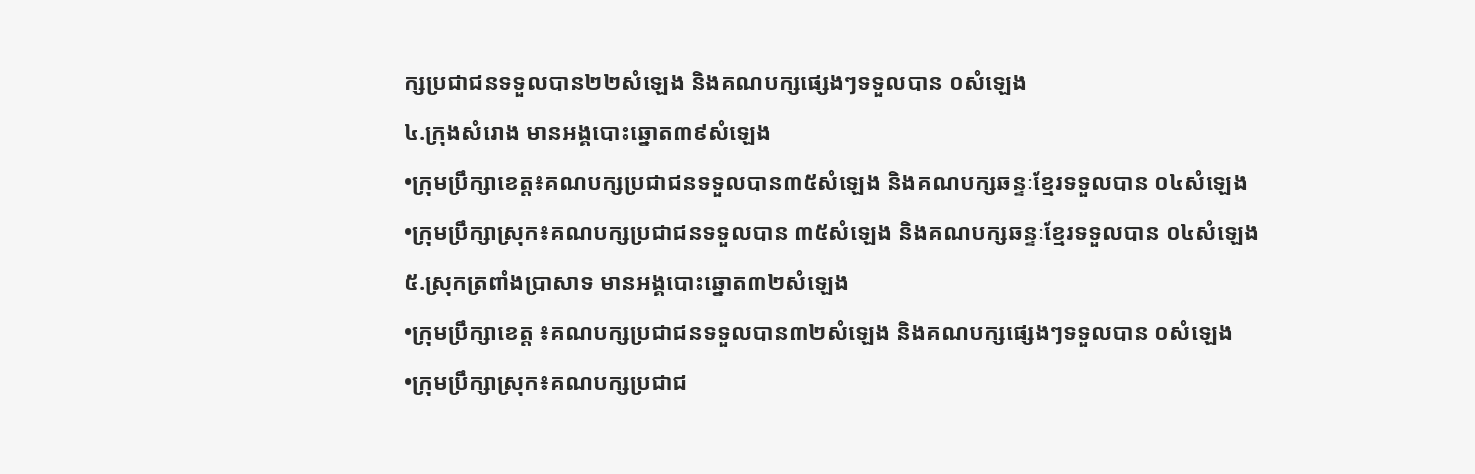ក្សប្រជាជនទទួលបាន២២សំឡេង និងគណបក្សផ្សេងៗទទួលបាន ០សំឡេង
៤.ក្រុងសំរោង មានអង្គបោះឆ្នោត៣៩សំឡេង
•ក្រុមប្រឹក្សាខេត្ត៖គណបក្សប្រជាជនទទួលបាន៣៥សំឡេង និងគណបក្សឆន្ទៈខ្មែរទទួលបាន ០៤សំឡេង
•ក្រុមប្រឹក្សាស្រុក៖គណបក្សប្រជាជនទទួលបាន ៣៥សំឡេង និងគណបក្សឆន្ទៈខ្មែរទទួលបាន ០៤សំឡេង
៥.ស្រុកត្រពាំងប្រាសាទ មានអង្គបោះឆ្នោត៣២សំឡេង
•ក្រុមប្រឹក្សាខេត្ត ៖គណបក្សប្រជាជនទទួលបាន៣២សំឡេង និងគណបក្សផ្សេងៗទទួលបាន ០សំឡេង
•ក្រុមប្រឹក្សាស្រុក៖គណបក្សប្រជាជ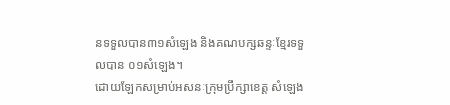នទទួលបាន៣១សំឡេង និងគណបក្សឆន្ទៈខ្មែរទទួលបាន ០១សំឡេង។
ដោយឡែកសម្រាប់អសនៈក្រុមប្រឹក្សាខេត្ត សំឡេង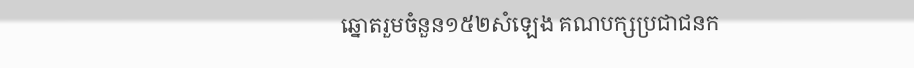ឆ្នោតរួមចំនួន១៥២សំឡេង គណបក្សប្រជាជនក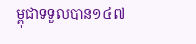ម្ពុជាទទួលបាន១៤៧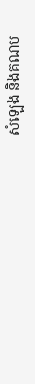សំឡេង និងគណប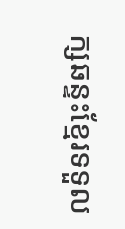ក្សឆន្ទះខ្មែរទទួល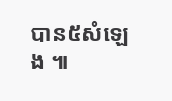បាន៥សំឡេង ៕